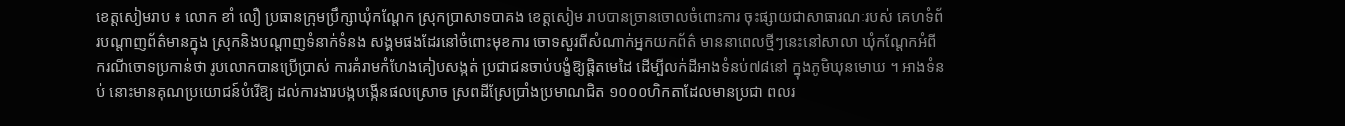ខេត្តសៀមរាប ៖ លោក ខាំ លឿ ប្រធានក្រុមប្រឹក្សាឃុំកណ្តែក ស្រុកប្រាសាទបាគង ខេត្តសៀម រាបបានច្រានចោលចំពោះការ ចុះផ្សាយជាសាធារណៈរបស់ គេហទំព័របណ្តាញព័ត៌មានក្នុង ស្រុកនិងបណ្តាញទំនាក់ទំនង សង្គមផងដែរនៅចំពោះមុខការ ចោទសួរពីសំណាក់អ្នកយកព័ត៌ មាននាពេលថ្មីៗនេះនៅសាលា ឃុំកណ្តែកអំពីករណីចោទប្រកាន់ថា រូបលោកបានប្រើប្រាស់ ការគំរាមកំហែងគៀបសង្កត់ ប្រជាជនចាប់បង្ខំឱ្យផ្តិតមេដៃ ដើម្បីលក់ដីអាងទំនប់៧៨នៅ ក្នុងភូមិឃុនមោឃ ។ អាងទំនប់ នោះមានគុណប្រយោជន៍បំរើឱ្យ ដល់ការងារបង្កបង្កើនផលស្រោច ស្រពដីស្រែប្រាំងប្រមាណជិត ១០០០ហិកតាដែលមានប្រជា ពលរ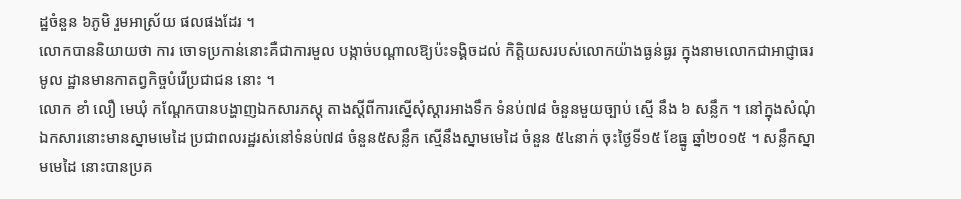ដ្ឋចំនួន ៦ភូមិ រួមអាស្រ័យ ផលផងដែរ ។
លោកបាននិយាយថា ការ ចោទប្រកាន់នោះគឺជាការមួល បង្កាច់បណ្តាលឱ្យប៉ះទង្គិចដល់ កិត្តិយសរបស់លោកយ៉ាងធ្ងន់ធ្ងរ ក្នុងនាមលោកជាអាជ្ញាធរមូល ដ្ឋានមានកាតព្វកិច្ចបំរើប្រជាជន នោះ ។
លោក ខាំ លឿ មេឃុំ កណ្តែកបានបង្ហាញឯកសារភស្តុ តាងស្តីពីការស្នើសុំស្តារអាងទឹក ទំនប់៧៨ ចំនួនមួយច្បាប់ ស្មើ នឹង ៦ សន្លឹក ។ នៅក្នុងសំណុំ ឯកសារនោះមានស្នាមមេដៃ ប្រជាពលរដ្ឋរស់នៅទំនប់៧៨ ចំនួន៥សន្លឹក ស្មើនឹងស្នាមមេដៃ ចំនួន ៥៤នាក់ ចុះថ្ងៃទី១៥ ខែធ្នូ ឆ្នាំ២០១៥ ។ សន្លឹកស្នាមមេដៃ នោះបានប្រគ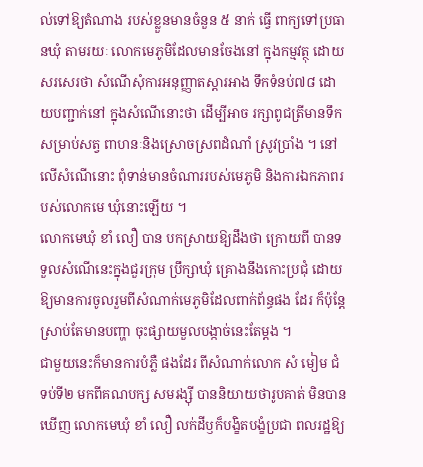ល់ទៅឱ្យតំណាង របស់ខ្លួនមានចំនួន ៥ នាក់ ធ្វើ ពាក្យទៅប្រធានឃុំ តាមរយៈ លោកមេភូមិដែលមានចែងនៅ ក្នុងកម្មវត្ថុ ដោយសរសេរថា សំណើសុំការអនុញ្ញាតស្តារអាង ទឹកទំនប់៧៨ ដោយបញ្ជាក់នៅ ក្នុងសំណើនោះថា ដើម្បីអាច រក្សាពូជត្រីមានទឹកសម្រាប់សត្វ ពាហនៈនិងស្រោចស្រពដំណាំ ស្រូវប្រាំង ។ នៅលើសំណើនោះ ពុំទាន់មានចំណាររបស់មេភូមិ និងការឯកភាពរបស់លោកមេ ឃុំនោះឡើយ ។
លោកមេឃុំ ខាំ លឿ បាន បកស្រាយឱ្យដឹងថា ក្រោយពី បានទទួលសំណើនេះក្នុងជួរក្រុម ប្រឹក្សាឃុំ គ្រោងនឹងកោះប្រជុំ ដោយឱ្យមានការចូលរួមពីសំណាក់មេភូមិដែលពាក់ព័ន្ធផង ដែរ ក៏ប៉ុន្តែស្រាប់តែមានបញ្ហា ចុះផ្សាយមួលបង្កាច់នេះតែម្តង ។
ជាមួយនេះក៏មានការបំភ្លឺ ផងដែរ ពីសំណាក់លោក សំ មៀម ជំទប់ទី២ មកពីគណបក្ស សមរង្ស៊ី បាននិយាយថារូបគាត់ មិនបានឃើញ លោកមេឃុំ ខាំ លឿ លក់ដីឫក៏បង្ខិតបង្ខំប្រជា ពលរដ្ឋឱ្យ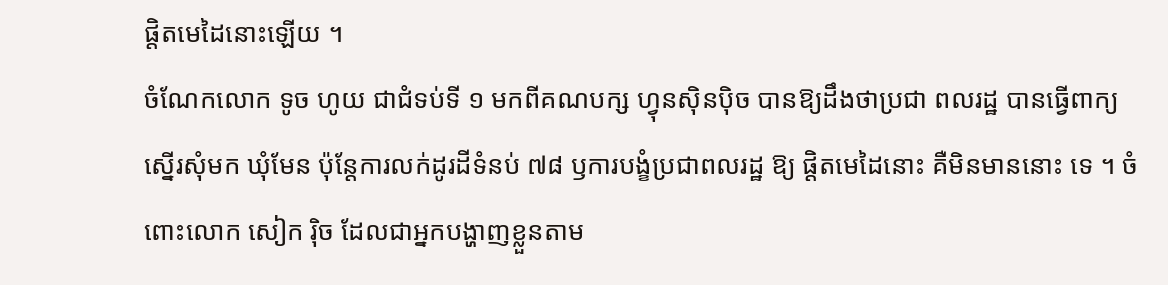ផ្តិតមេដៃនោះឡើយ ។
ចំណែកលោក ទូច ហូយ ជាជំទប់ទី ១ មកពីគណបក្ស ហ្វុនស៊ិនប៉ិច បានឱ្យដឹងថាប្រជា ពលរដ្ឋ បានធ្វើពាក្យស្នើរសុំមក ឃុំមែន ប៉ុន្តែការលក់ដូរដីទំនប់ ៧៨ ឫការបង្ខំប្រជាពលរដ្ឋ ឱ្យ ផ្តិតមេដៃនោះ គឺមិនមាននោះ ទេ ។ ចំពោះលោក សៀក រ៉ិច ដែលជាអ្នកបង្ហាញខ្លួនតាម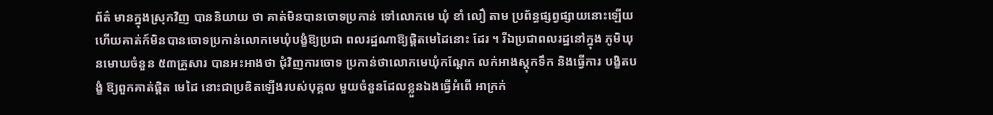ព័ត៌ មានក្នុងស្រុកវិញ បាននិយាយ ថា គាត់មិនបានចោទប្រកាន់ ទៅលោកមេ ឃុំ ខាំ លឿ តាម ប្រព័ន្ធផ្សព្វផ្សាយនោះឡើយ ហើយគាត់ក៍មិនបានចោទប្រកាន់លោកមេឃុំបង្ខំឱ្យប្រជា ពលរដ្ឋណាឱ្យផ្តិតមេដៃនោះ ដែរ ។ រីឯប្រជាពលរដ្ឋនៅក្នុង ភូមិឃុនមោឃចំនួន ៥៣គ្រួសារ បានអះអាងថា ជុំវិញការចោទ ប្រកាន់ថាលោកមេឃុំកណ្តែក លក់អាងស្តុកទឹក និងធ្វើការ បង្ខិតបង្ខំ ឱ្យពួកគាត់ផ្តិត មេដៃ នោះជាប្រឌិតឡើងរបស់បុគ្គល មួយចំនួនដែលខ្លួនឯងធ្វើអំពើ អាក្រក់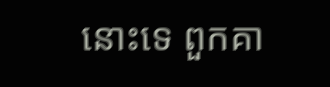នោះទេ ពួកគា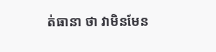ត់ធានា ថា វាមិនមែន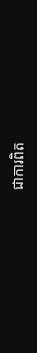ជាការពិត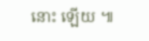នោះ ឡើយ ៕